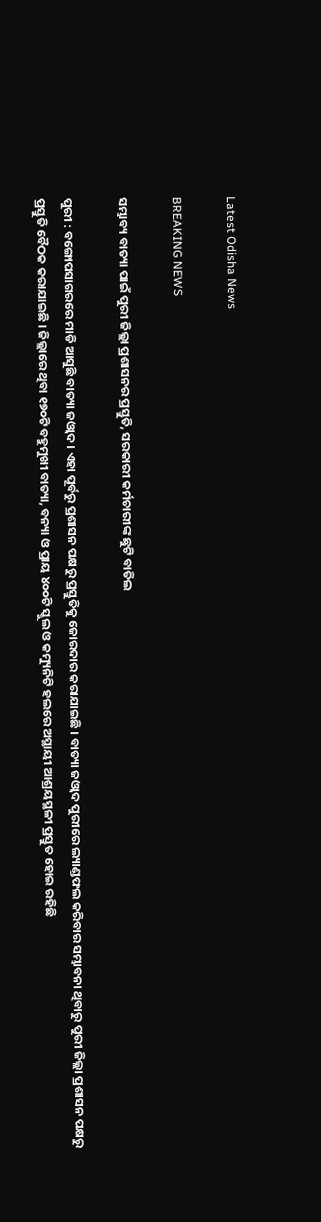Latest Odisha News

BREAKING NEWS

ସମ୍ଭାବ୍ୟ ବାତ୍ୟା ପାଇଁ ପୁରୀ ଜିଲ୍ଲା ପ୍ରଶାସନର ପ୍ରସ୍ତୁତି, ସରକାରୀ କର୍ମଚାରୀଙ୍କ ଛୁଟି ବାତିଲ

ପୁରୀ : ବଙ୍ଗୋପସାଗରରେ ମାଡି ଆସୁଛି ବାତ୍ୟା ଜଓ୍ବାଦ । ଏହା ପୂର୍ବରୁ ପ୍ରଶାସନ ପକ୍ଷରୁ ପ୍ରସ୍ତୁତିକୁ ଜୋରଦାର କରାଯାଇଛି । ବାତ୍ୟା ଜଓ୍ବାଦ ପୁରୀରେ ଲ୍ୟାଣ୍ଡଫଲ କରିବାର ସମ୍ଭାବନା ଥିବାରୁ ପୁରୀ ଜିଲ୍ଲା ପ୍ରଶାସନ ପକ୍ଷରୁ ପ୍ରସ୍ତୁତି ବୈଠକ କରାଯାଇଛି । ଜିଲ୍ଲାରେ ଥିବା ୧୭୦ଟି ବହୁମୁଖୀ ବାତ୍ୟା, ବନ୍ୟା ଓ ପ୍ରାୟ ୪୦୦ଟି ସ୍କୁଲ ଓ କମ୍ୟୁନିଟି ହଲରେ ଅସ୍ଥାୟୀ ଆଶ୍ରୟସ୍ଥଳୀ ପ୍ରସ୍ତୁତ ହୋଇ ରହିଛି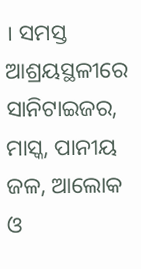। ସମସ୍ତ ଆଶ୍ରୟସ୍ଥଳୀରେ ସାନିଟାଇଜର, ମାସ୍କ, ପାନୀୟ ଜଳ, ଆଲୋକ ଓ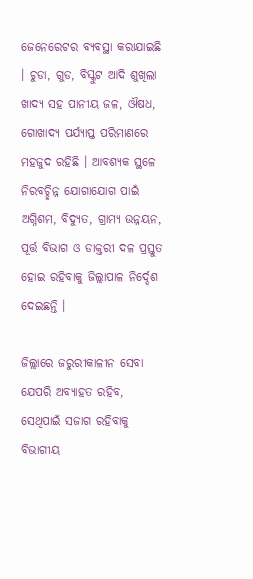ଜେନେରେଟର ବ୍ୟବସ୍ଥା କରାଯାଇଛି । ଚୁଡା, ଗୁଡ, ବିସ୍କୁଟ ଆଦି ଶୁଖିଲା ଖାଦ୍ୟ ସହ ପାନୀୟ ଜଳ, ଔଷଧ, ଗୋଖାଦ୍ୟ ପର୍ଯ୍ୟାପ୍ତ ପରିମାଣରେ ମହଜୁଦ ରହିଛି । ଆବଶ୍ୟକ ସ୍ଥଳେ ନିରବଚ୍ଛିନ୍ନ ଯୋଗାଯୋଗ ପାଇଁ ଅଗ୍ନିଶମ, ବିଦ୍ୟୁତ, ଗ୍ରାମ୍ୟ ଉନ୍ନୟନ, ପୂର୍ତ୍ତ ବିଭାଗ ଓ ଡାକ୍ତରୀ ଦଳ ପ୍ରସ୍ତୁତ ହୋଇ ରହିବାକୁ ଜିଲ୍ଲାପାଳ ନିର୍ଦ୍ଦେଶ ଦେଇଛନ୍ତି ।

ଜିଲ୍ଲାରେ ଜରୁରୀକାଳୀନ ସେବା ଯେପରି ଅବ୍ୟାହତ ରହିବ, ସେଥିପାଇଁ ସଜାଗ ରହିବାକୁ ବିଭାଗୀୟ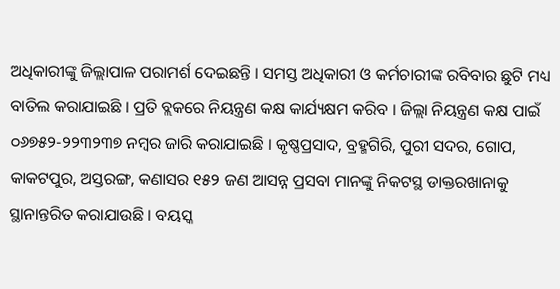ଅଧିକାରୀଙ୍କୁ ଜିଲ୍ଲାପାଳ ପରାମର୍ଶ ଦେଇଛନ୍ତି । ସମସ୍ତ ଅଧିକାରୀ ଓ କର୍ମଚାରୀଙ୍କ ରବିବାର ଛୁଟି ମଧ୍ୟ ବାତିଲ କରାଯାଇଛି । ପ୍ରତି ବ୍ଲକରେ ନିୟନ୍ତ୍ରଣ କକ୍ଷ କାର୍ଯ୍ୟକ୍ଷମ କରିବ । ଜିଲ୍ଲା ନିୟନ୍ତ୍ରଣ କକ୍ଷ ପାଇଁ ୦୬୭୫୨-୨୨୩୨୩୭ ନମ୍ବର ଜାରି କରାଯାଇଛି । କୃଷ୍ଣପ୍ରସାଦ, ବ୍ରହ୍ମଗିରି, ପୁରୀ ସଦର, ଗୋପ, କାକଟପୁର, ଅସ୍ତରଙ୍ଗ, କଣାସର ୧୫୨ ଜଣ ଆସନ୍ନ ପ୍ରସବା ମାନଙ୍କୁ ନିକଟସ୍ଥ ଡାକ୍ତରଖାନାକୁ ସ୍ଥାନାନ୍ତରିତ କରାଯାଉଛି । ବୟସ୍କ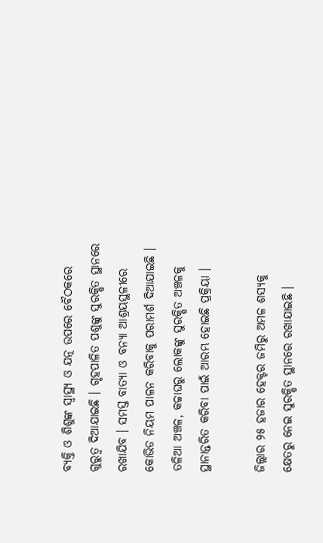ବ୍ୟକ୍ତି ଓ ଶିଶୁଙ୍କ ସ୍ବାସ୍ଥ୍ୟ ଓ ଯତ୍ନ ଉପରେ ବୈଠକରେ ଗୁରୁତ୍ବ ଦିଆଯାଇଛି । ଗୃହପାଳିତ ପଶୁଙ୍କୁ ସୁରକ୍ଷିତ ସ୍ଥାନରେ ରଖାଯିବ । ସମସ୍ତ ବାତ୍ୟା ଓ ବନ୍ୟା ଆଶ୍ରୟସ୍ଥଳୀରେ କୋଭିଡ ନିୟମ ପାଳନ କରିବାକୁ ପରାମର୍ଶ ଦିଆଯାଇଛି । ତଳିଆ ଅଞ୍ଚଳ, କଚ୍ଚାଘରୁ ଲୋକଙ୍କୁ ସୁରକ୍ଷିତ ଅଞ୍ଚଳକୁ ସ୍ଥାନାନ୍ତରିତ କରିବା ପାଇଁ ଆରମ୍ଭ ହୋଇଛି ପ୍ରକ୍ରିୟା ।

ଜିଲ୍ଲାର ୨୫ ହଜାର ହେକ୍ଟର ଜମିରୁ ଅମଳ ଶସ୍ୟକୁ କ୍ଷେତରୁ ନେଇ ସୁରକ୍ଷିତ ସ୍ଥାନରେ ରଖାଯାଇଛି ।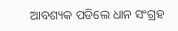ଆବଶ୍ୟକ ପଡିଲେ ଧାନ ସଂଗ୍ରହ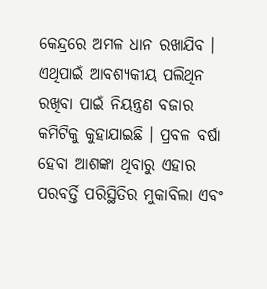କେନ୍ଦ୍ରରେ ଅମଳ ଧାନ ରଖାଯିବ । ଏଥିପାଇଁ ଆବଶ୍ୟକୀୟ ପଲିଥିନ ରଖିବା ପାଇଁ ନିୟନ୍ତ୍ରଣ ବଜାର କମିଟିକୁ କୁହାଯାଇଛି । ପ୍ରବଳ ବର୍ଷା ହେବା ଆଶଙ୍କା ଥିବାରୁ ଏହାର ପରବର୍ତ୍ତି ପରିସ୍ଥିତିର ମୁକାବିଲା ଏବଂ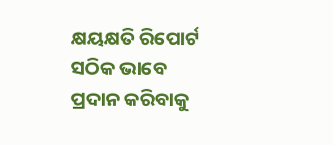କ୍ଷୟକ୍ଷତି ରିପୋର୍ଟ ସଠିକ ଭାବେ ପ୍ରଦାନ କରିବାକୁ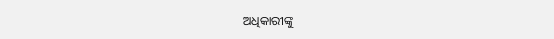ଅଧିକାରୀଙ୍କୁ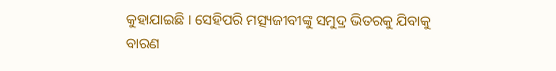କୁହାଯାଇଛି । ସେହିପରି ମତ୍ସ୍ୟଜୀବୀଙ୍କୁ ସମୁଦ୍ର ଭିତରକୁ ଯିବାକୁ ବାରଣ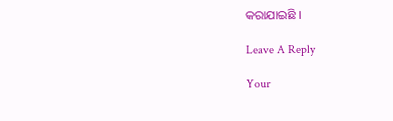କରାଯାଇଛି ।

Leave A Reply

Your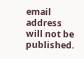email address will not be published.